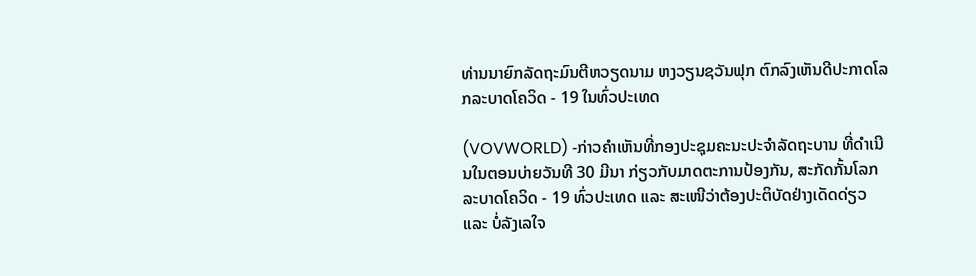ທ່ານນາຍົກລັດຖະມົນຕີຫວຽດນາມ ຫງວຽນຊວັນຟຸກ ຕົກລົງເຫັນດີປະກາດໂລກລະບາດໂຄວິດ - 19 ໃນທົ່ວປະເທດ

(VOVWORLD) -ກ່າວຄຳເຫັນທີ່ກອງປະຊຸມຄະນະປະຈຳລັດຖະບານ ທີ່ດຳເນີນໃນຕອນບ່າຍວັນທີ 30 ມີນາ ກ່ຽວກັບມາດຕະການປ້ອງກັນ, ສະກັດກັ້ນໂລກລະບາດໂຄວິດ - 19 ທົ່ວປະເທດ ແລະ ສະເໜີວ່າຕ້ອງປະຕິບັດຢ່າງເດັດດ່ຽວ ແລະ ບໍ່ລັງເລໃຈ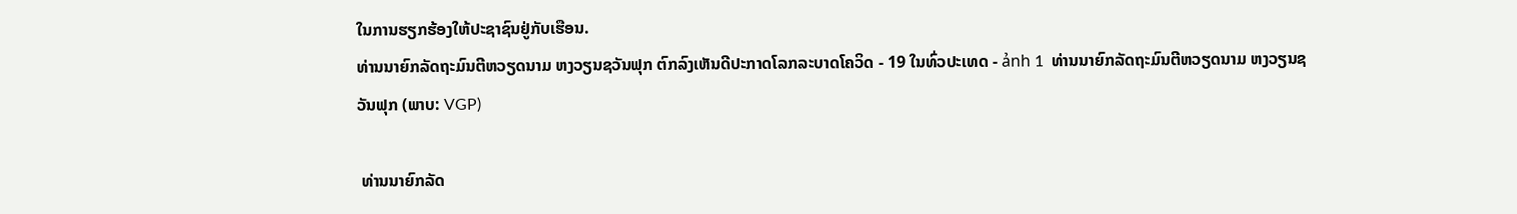ໃນການຮຽກຮ້ອງໃຫ້ປະຊາຊົນຢູ່ກັບເຮືອນ.
ທ່ານນາຍົກລັດຖະມົນຕີຫວຽດນາມ ຫງວຽນຊວັນຟຸກ ຕົກລົງເຫັນດີປະກາດໂລກລະບາດໂຄວິດ - 19 ໃນທົ່ວປະເທດ - ảnh 1  ທ່ານນາຍົກລັດຖະມົນຕີຫວຽດນາມ ຫງວຽນຊວັນຟຸກ (ພາບ: VGP)

 ທ່ານນາຍົກລັດ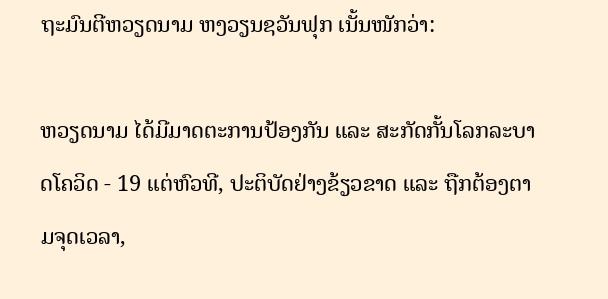ຖະມົນຕີຫວຽດນາມ ຫງວຽນຊວັນຟຸກ ເນັ້ນໜັກວ່າ:

ຫວຽດນາມ ໄດ້ມີມາດຕະການປ້ອງກັນ ແລະ ສະກັດກັ້ນໂລກລະບາດໂຄວິດ - 19 ແຕ່ຫົວທີ, ປະຕິບັດຢ່າງຂ້ຽວຂາດ ແລະ ຖືກຕ້ອງຕາມຈຸດເວລາ,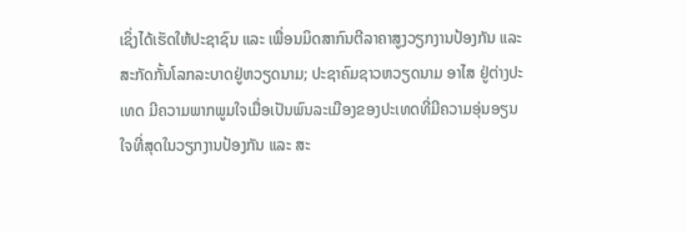ເຊິ່ງໄດ້ເຮັດໃຫ້ປະຊາຊົນ ແລະ ເພື່ອນມິດສາກົນຕີລາຄາສູງວຽກງານປ້ອງກັນ ແລະ ສະກັດກັ້ນໂລກລະບາດຢູ່ຫວຽດນາມ; ປະຊາຄົມຊາວຫວຽດນາມ ອາໄສ ຢູ່ຕ່າງປະເທດ ມີຄວາມພາກພູມໃຈເມື່ອເປັນພົນລະເມືອງຂອງປະເທດທີ່ມີຄວາມອຸ່ນອຽນໃຈທີ່ສຸດໃນວຽກງານປ້ອງກັນ ແລະ ສະ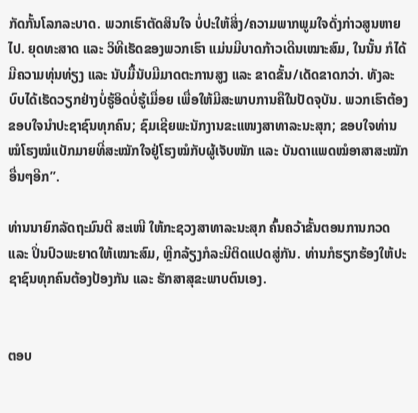ກັດກັ້ນໂລກລະບາດ. ພວກເຮົາຕັດສິນໃຈ ບໍ່ປະໃຫ້ສິ່ງ/ຄວາມພາກພູມໃຈດັ່ງກ່າວສູນຫາຍໄປ. ຍຸດທະສາດ ແລະ ວິທີເຮັດຂອງພວກເຮົາ ແມ່ນມີບາດກ້າວເດີນເໝາະສົມ, ໃນນັ້ນ ກໍໄດ້ມີຄວາມທຸ່ນທ່ຽງ ແລະ ນັບມື້ນັບມີມາດຕະການສູງ ແລະ ຂາດຂັ້ນ/ເດັດຂາດກວ່າ. ທັງລະບົບໄດ້ເຮັດວຽກຢ່າງບໍ່ຮູ້ອິດບໍ່ຮູ້ເມື່ອຍ ເພື່ອໃຫ້ມີສະພາບການຄືໃນປັດຈຸບັນ. ພວກເຮົາຕ້ອງຂອບໃຈນຳປະຊາຊົນທຸກຄົນ; ຊົມເຊີຍພະນັກງານຂະແໜງສາທາລະນະສຸກ; ຂອບໃຈທ່ານໝໍໂຮງໝໍແບັກມາຍທີ່ສະໝັກໃຈຢູ່ໂຮງໝໍກັບຜູ້ເຈັບໜັກ ແລະ ບັນດາແພດໝໍອາສາສະໝັກອື່ນໆອີກ”.

ທ່ານນາຍົກລັດຖະມົນຕີ ສະເໜີ ໃຫ້ກະຊວງສາທາລະນະສຸກ ຄົ້ນຄວ້າຂັ້ນຕອນການກວດ ແລະ ປິ່ນປົວພະຍາດໃຫ້ເໝາະສົມ, ຫຼີກລ້ຽງກໍລະນີຕິດແປດສູ່ກັນ. ທ່ານກໍຮຽກຮ້ອງໃຫ້ປະຊາຊົນທຸກຄົນຕ້ອງປ້ອງກັນ ແລະ ຮັກສາສຸຂະພາບຕົນເອງ.


ຕອບ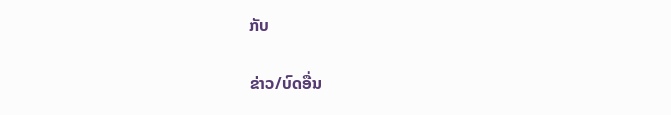ກັບ

ຂ່າວ/ບົດອື່ນ